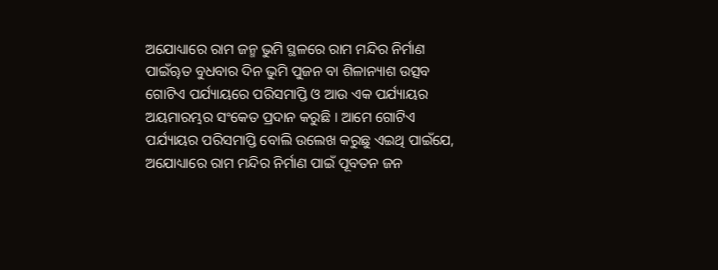ଅଯୋଧ୍ୟାରେ ରାମ ଜନ୍ମ ଭୁମି ସ୍ଥଳରେ ରାମ ମନ୍ଦିର ନିର୍ମାଣ ପାଇଁୠତ ବୁଧବାର ଦିନ ଭୁମି ପୁଜନ ବା ଶିଳାନ୍ୟାଶ ଉତ୍ସବ ଗୋଟିଏ ପର୍ଯ୍ୟାୟରେ ପରିସମାପ୍ତି ଓ ଆଉ ଏକ ପର୍ଯ୍ୟାୟର ଅୟମାରମ୍ଭର ସଂକେତ ପ୍ରଦାନ କରୁଛି । ଆମେ ଗୋଟିଏ ପର୍ଯ୍ୟାୟର ପରିସମାପ୍ତି ବୋଲି ଉଲେଖ କରୁଛୁ ଏଇଥି ପାଇଁଯେ, ଅଯୋଧ୍ୟାରେ ରାମ ମନ୍ଦିର ନିର୍ମାଣ ପାଇଁ ପୂବତନ ଜନ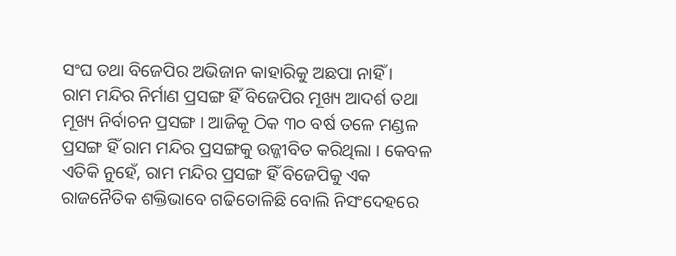ସଂଘ ତଥା ବିଜେପିର ଅଭିଜାନ କାହାରିକୁ ଅଛପା ନାହିଁ ।
ରାମ ମନ୍ଦିର ନିର୍ମାଣ ପ୍ରସଙ୍ଗ ହିଁ ବିଜେପିର ମୂଖ୍ୟ ଆଦର୍ଶ ତଥା ମୂଖ୍ୟ ନିର୍ବାଚନ ପ୍ରସଙ୍ଗ । ଆଜିକୂ ଠିକ ୩୦ ବର୍ଷ ତଳେ ମଣ୍ଡଳ ପ୍ରସଙ୍ଗ ହିଁ ରାମ ମନ୍ଦିର ପ୍ରସଙ୍ଗକୁ ଉଜ୍ଜୀବିତ କରିଥିଲା । କେବଳ ଏତିକି ନୁହେଁ, ରାମ ମନ୍ଦିର ପ୍ରସଙ୍ଗ ହିଁ ବିଜେପିକୁ ଏକ ରାଜନୈତିକ ଶକ୍ତିଭାବେ ଗଢିତୋଳିଛି ବୋଲି ନିସଂଦେହରେ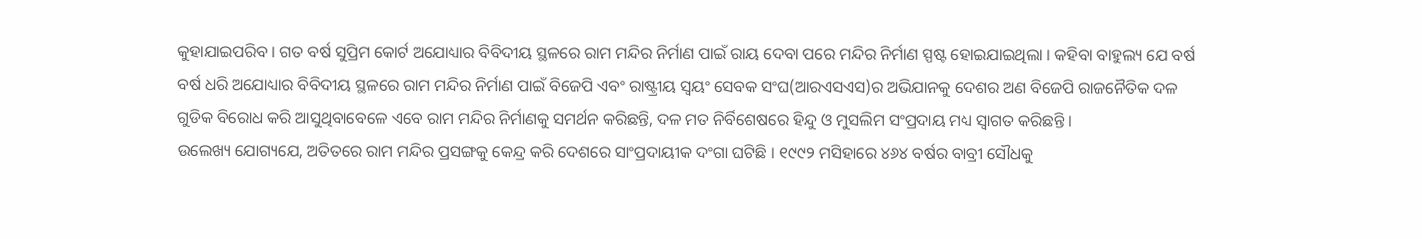କୁହାଯାଇପରିବ । ଗତ ବର୍ଷ ସୁପ୍ରିମ କୋର୍ଟ ଅଯୋଧ୍ୟାର ବିବିଦୀୟ ସ୍ଥଳରେ ରାମ ମନ୍ଦିର ନିର୍ମାଣ ପାଇଁ ରାୟ ଦେବା ପରେ ମନ୍ଦିର ନିର୍ମାଣ ସ୍ପଷ୍ଟ ହୋଇଯାଇଥିଲା । କହିବା ବାହୁଲ୍ୟ ଯେ ବର୍ଷ ବର୍ଷ ଧରି ଅଯୋଧ୍ୟାର ବିବିଦୀୟ ସ୍ଥଳରେ ରାମ ମନ୍ଦିର ନିର୍ମାଣ ପାଇଁ ବିଜେପି ଏବଂ ରାଷ୍ଟ୍ରୀୟ ସ୍ୱୟଂ ସେବକ ସଂଘ(ଆରଏସଏସ)ର ଅଭିଯାନକୁ ଦେଶର ଅଣ ବିଜେପି ରାଜନୈତିକ ଦଳ ଗୁଡିକ ବିରୋଧ କରି ଆସୁଥିବାବେଳେ ଏବେ ରାମ ମନ୍ଦିର ନିର୍ମାଣକୁ ସମର୍ଥନ କରିଛନ୍ତି, ଦଳ ମତ ନିର୍ବିଶେଷରେ ହିନ୍ଦୁ ଓ ମୁସଲିମ ସଂପ୍ରଦାୟ ମଧ୍ୟ ସ୍ୱାଗତ କରିଛନ୍ତି ।
ଉଲେଖ୍ୟ ଯୋଗ୍ୟଯେ, ଅତିତରେ ରାମ ମନ୍ଦିର ପ୍ରସଙ୍ଗକୁ କେନ୍ଦ୍ର କରି ଦେଶରେ ସାଂପ୍ରଦାୟୀକ ଦଂଗା ଘଟିଛି । ୧୯୯୨ ମସିହାରେ ୪୬୪ ବର୍ଷର ବାବ୍ରୀ ସୌଧକୁ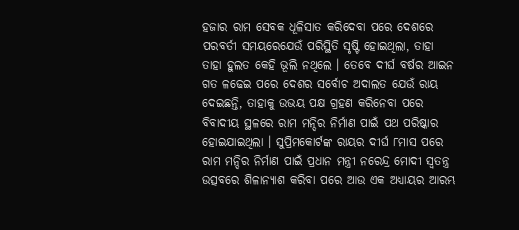ହଜାର ରାମ ସେବକ ଧୂଳିସାତ କରିଦେବା ପରେ ଦେଶରେ ପରବର୍ତୀ ସମୟରେଯେଉଁ ପରିସ୍ଥିତି ସୃଷ୍ଟି ହୋଇଥିଲା, ତାହା ତାହା ହୁଲତ କେହି ଭୂଲି ନଥିଲେ । ତେବେ ଦୀର୍ଘ ବର୍ଷର ଆଇନ ଗତ ଳଢେଇ ପରେ ଦେଶର ସର୍ବୋଚ ଅଦାଲତ ଯେଉଁ ରାୟ ଦେଇଛନ୍ତି, ତାହାକୁ ଉଭୟ ପକ୍ଷ ଗ୍ରହଣ କରିନେବା ପରେ ବିବାଦୀୟ ସ୍ଥଳରେ ରାମ ମନ୍ଦିର ନିର୍ମାଣ ପାଇଁ ପଥ ପରିଷ୍କାର ହୋଇଯାଇଥିଲା । ସୁପ୍ରିମକୋର୍ଟଙ୍କ ରାୟର ଦୀର୍ଘ ୮ମାସ ପରେ ରାମ ମନ୍ଦିର ନିର୍ମାଣ ପାଇଁ ପ୍ରଧାନ ମନ୍ତ୍ରୀ ନରେନ୍ଦ୍ର ମୋଦୀ ସ୍ୱତନ୍ତ୍ର ଉତ୍ସବରେ ଶିଳାନ୍ୟାଶ କରିବା ପରେ ଆଉ ଏକ ଅଧ୍ୟାୟର ଆରମ୍ଭ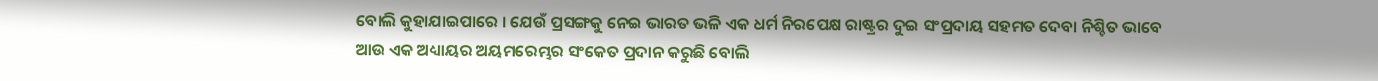ବୋଲି କୁହାଯାଇପାରେ । ଯେଉଁ ପ୍ରସଙ୍ଗକୁ ନେଇ ଭାରତ ଭଳି ଏକ ଧର୍ମ ନିରପେକ୍ଷ ରାଷ୍ଟ୍ରର ଦୁଇ ସଂପ୍ରଦାୟ ସହମତ ଦେବା ନିଶ୍ଚିତ ଭାବେ ଆଉ ଏକ ଅଧ୍ୟାୟର ଅୟମରେମ୍ଭର ସଂକେତ ପ୍ରଦାନ କରୁଛି ବୋଲି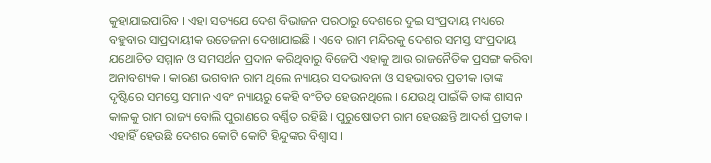କୁହାଯାଇପାରିବ । ଏହା ସତ୍ୟଯେ ଦେଶ ବିଭାଜନ ପରଠାରୁ ଦେଶରେ ଦୁଇ ସଂପ୍ରଦାୟ ମଧ୍ୟରେ ବହୁବାର ସାପ୍ରଦାୟୀକ ଉତେଜନା ଦେଖାଯାଇଛି । ଏବେ ରାମ ମନ୍ଦିରକୁ ଦେଶର ସମସ୍ତ ସଂପ୍ରଦାୟ ଯଥୋଚିତ ସମ୍ମାନ ଓ ସମସର୍ଥନ ପ୍ରଦାନ କରିଥିବାରୁ ବିଜେପି ଏହାକୁ ଆଉ ରାଜନୈତିକ ପ୍ରସଙ୍ଗ କରିବା ଅନାବଶ୍ୟକ । କାରଣ ଭଗବାନ ରାମ ଥିଲେ ନ୍ୟାୟର ସଦଭାବନା ଓ ସହଭାବର ପ୍ରତୀକ ।ତାଙ୍କ ଦୃଷ୍ଟିରେ ସମସ୍ତେ ସମାନ ଏବଂ ନ୍ୟାୟରୁ କେହି ବଂଚିତ ହେଉନଥିଲେ । ଯେଉଥି ପାଇଁକି ତାଙ୍କ ଶାସନ କାଳକୁ ରାମ ରାଜ୍ୟ ବୋଲି ପୁରାଣରେ ବର୍ଣ୍ଣିତ ରହିଛି । ପୁରୁଷୋତମ ରାମ ହେଉଛନ୍ତି ଆଦର୍ଶ ପ୍ରତୀକ । ଏହାହିଁ ହେଉଛି ଦେଶର କୋଟି କୋଟି ହିନ୍ଦୁଙ୍କର ବିଶ୍ୱାସ ।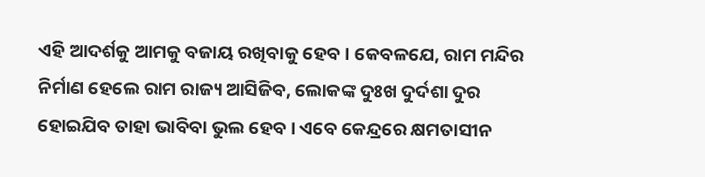ଏହି ଆଦର୍ଶକୁ ଆମକୁ ବଜାୟ ରଖିବାକୁ ହେବ । କେବଳଯେ, ରାମ ମନ୍ଦିର ନିର୍ମାଣ ହେଲେ ରାମ ରାଜ୍ୟ ଆସିଜିବ, ଲୋକଙ୍କ ଦୁଃଖ ଦୁର୍ଦଶା ଦୁର ହୋଇଯିବ ତାହା ଭାବିବା ଭୁଲ ହେବ । ଏବେ କେନ୍ଦ୍ରରେ କ୍ଷମତାସୀନ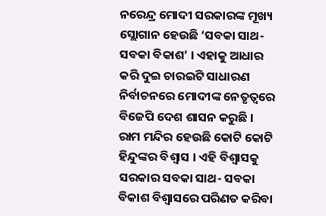ନରେନ୍ଦ୍ର ମୋଦୀ ସରକାରଙ୍କ ମୂଖ୍ୟ ସ୍ଲୋଗାନ ହେଉଛି ‘ସବକା ସାଥ- ସବକା ବିକାଶ’ । ଏହାକୁ ଆଧାର କରି ଦୁଇ ଚାରଇଟି ସାଧାରଣ ନିର୍ବାଚନରେ ମୋଦୀଙ୍କ ନେତୃତ୍ୱରେ ବିଜେପି ଦେଶ ଶାସନ କରୁଛି । ରାମ ମନ୍ଦିର ହେଉଛି କୋଟି କୋଟି ହିନ୍ଦୁଙ୍କର ବିଶ୍ୱାସ । ଏହି ବିଶ୍ୱାସକୁ ସରକାର ସବକା ସାଥ- ସବକା ବିକାଶ ବିଶ୍ୱାସରେ ପରିଣତ କରିବା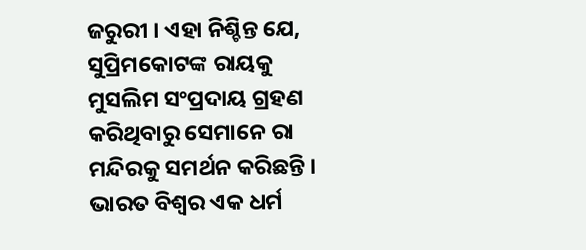ଜରୁରୀ । ଏହା ନିଶ୍ଚିନ୍ତ ଯେ, ସୁପ୍ରିମକୋଟଙ୍କ ରାୟକୁ ମୁସଲିମ ସଂପ୍ରଦାୟ ଗ୍ରହଣ କରିଥିବାରୁ ସେମାନେ ରା ମନ୍ଦିରକୁ ସମର୍ଥନ କରିଛନ୍ତି । ଭାରତ ବିଶ୍ୱର ଏକ ଧର୍ମ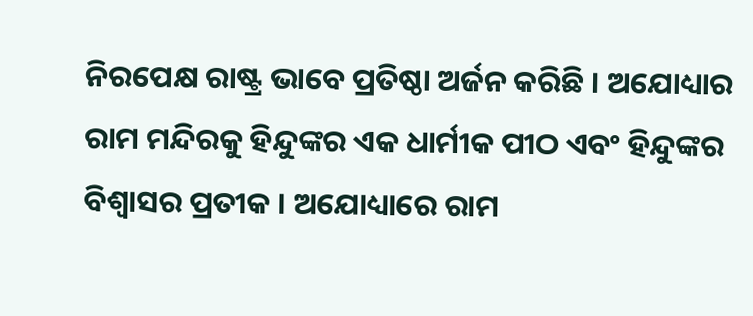ନିରପେକ୍ଷ ରାଷ୍ଟ୍ର ଭାବେ ପ୍ରତିଷ୍ଠା ଅର୍ଜନ କରିଛି । ଅଯୋଧ୍ୟାର ରାମ ମନ୍ଦିରକୁ ହିନ୍ଦୁଙ୍କର ଏକ ଧାର୍ମୀକ ପୀଠ ଏବଂ ହିନ୍ଦୁଙ୍କର ବିଶ୍ୱାସର ପ୍ରତୀକ । ଅଯୋଧ୍ୟାରେ ରାମ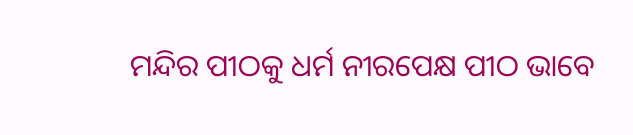ମନ୍ଦିର ପୀଠକୁ ଧର୍ମ ନୀରପେକ୍ଷ ପୀଠ ଭାବେ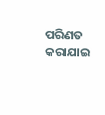ପରିଣତ କରାଯାଇ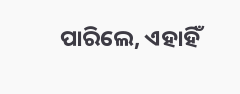ପାରିଲେ, ଏହାହିଁ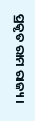ପ୍ରକୃତ ରାମ ରାଜ୍ୟ ।